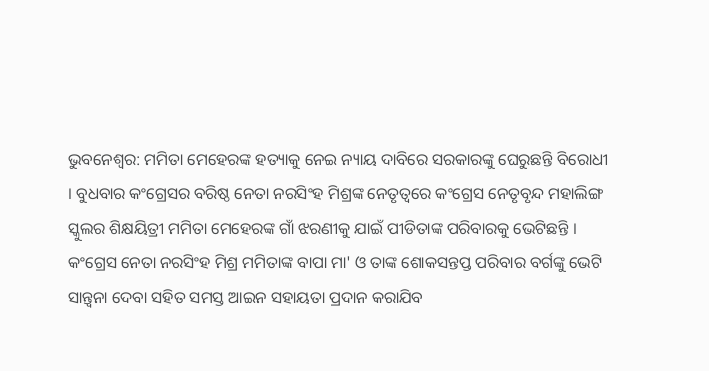ଭୁବନେଶ୍ବର: ମମିତା ମେହେରଙ୍କ ହତ୍ୟାକୁ ନେଇ ନ୍ୟାୟ ଦାବିରେ ସରକାରଙ୍କୁ ଘେରୁଛନ୍ତି ବିରୋଧୀ । ବୁଧବାର କଂଗ୍ରେସର ବରିଷ୍ଠ ନେତା ନରସିଂହ ମିଶ୍ରଙ୍କ ନେତୃତ୍ୱରେ କଂଗ୍ରେସ ନେତୃବୃନ୍ଦ ମହାଲିଙ୍ଗ ସ୍କୁଲର ଶିକ୍ଷୟିତ୍ରୀ ମମିତା ମେହେରଙ୍କ ଗାଁ ଝରଣୀକୁ ଯାଇଁ ପୀଡିତାଙ୍କ ପରିବାରକୁ ଭେଟିଛନ୍ତି ।
କଂଗ୍ରେସ ନେତା ନରସିଂହ ମିଶ୍ର ମମିତାଙ୍କ ବାପା ମା' ଓ ତାଙ୍କ ଶୋକସନ୍ତପ୍ତ ପରିବାର ବର୍ଗଙ୍କୁ ଭେଟି ସାନ୍ତ୍ୱନା ଦେବା ସହିତ ସମସ୍ତ ଆଇନ ସହାୟତା ପ୍ରଦାନ କରାଯିବ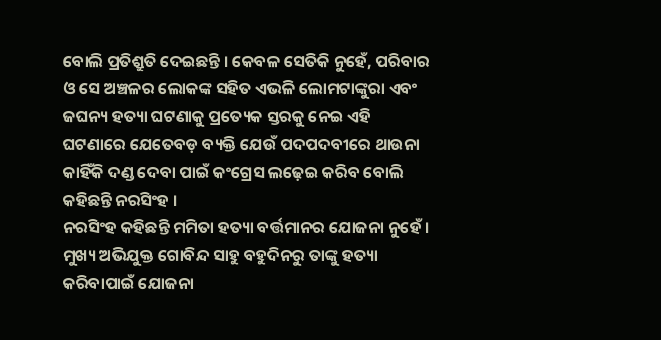ବୋଲି ପ୍ରତିଶ୍ରୁତି ଦେଇଛନ୍ତି । କେବଳ ସେତିକି ନୁହେଁ, ପରିବାର ଓ ସେ ଅଞ୍ଚଳର ଲୋକଙ୍କ ସହିତ ଏଭଳି ଲୋମଟାଙ୍କୁରା ଏବଂ ଜଘନ୍ୟ ହତ୍ୟା ଘଟଣାକୁ ପ୍ରତ୍ୟେକ ସ୍ତରକୁ ନେଇ ଏହି ଘଟଣାରେ ଯେତେବଡ଼ ବ୍ୟକ୍ତି ଯେଉଁ ପଦପଦବୀରେ ଥାଉନା କାହିଁକି ଦଣ୍ଡ ଦେବା ପାଇଁ କଂଗ୍ରେସ ଲଢ଼େଇ କରିବ ବୋଲି କହିଛନ୍ତି ନରସିଂହ ।
ନରସିଂହ କହିଛନ୍ତି ମମିତା ହତ୍ୟା ବର୍ତ୍ତମାନର ଯୋଜନା ନୁହେଁ । ମୁଖ୍ୟ ଅଭିଯୁକ୍ତ ଗୋବିନ୍ଦ ସାହୁ ବହୁଦିନରୁ ତାଙ୍କୁ ହତ୍ୟା କରିବାପାଇଁ ଯୋଜନା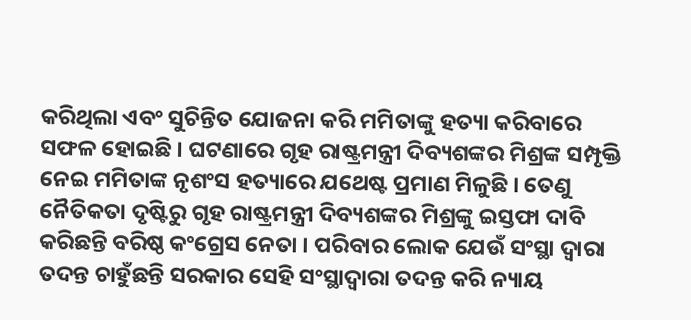କରିଥିଲା ଏବଂ ସୁଚିନ୍ତିତ ଯୋଜନା କରି ମମିତାଙ୍କୁ ହତ୍ୟା କରିବାରେ ସଫଳ ହୋଇଛି । ଘଟଣାରେ ଗୃହ ରାଷ୍ଟ୍ରମନ୍ତ୍ରୀ ଦିବ୍ୟଶଙ୍କର ମିଶ୍ରଙ୍କ ସମ୍ପୃକ୍ତି ନେଇ ମମିତାଙ୍କ ନୃଶଂସ ହତ୍ୟାରେ ଯଥେଷ୍ଟ ପ୍ରମାଣ ମିଳୁଛି । ତେଣୁ ନୈତିକତା ଦୃଷ୍ଟିରୁ ଗୃହ ରାଷ୍ଟ୍ରମନ୍ତ୍ରୀ ଦିବ୍ୟଶଙ୍କର ମିଶ୍ରଙ୍କୁ ଇସ୍ତଫା ଦାବି କରିଛନ୍ତି ବରିଷ୍ଠ କଂଗ୍ରେସ ନେତା । ପରିବାର ଲୋକ ଯେଉଁ ସଂସ୍ଥା ଦ୍ୱାରା ତଦନ୍ତ ଚାହୁଁଛନ୍ତି ସରକାର ସେହି ସଂସ୍ଥାଦ୍ୱାରା ତଦନ୍ତ କରି ନ୍ୟାୟ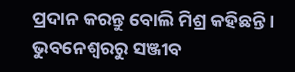ପ୍ରଦାନ କରନ୍ତୁ ବୋଲି ମିଶ୍ର କହିଛନ୍ତି ।
ଭୁବନେଶ୍ବରରୁ ସଞ୍ଜୀବ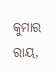କୁମାର ରାୟ,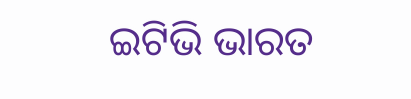ଇଟିଭି ଭାରତ